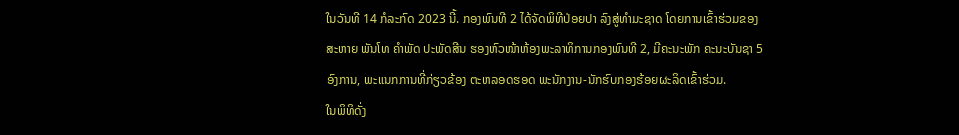ໃນວັນທີ 14 ກໍລະກົດ 2023 ນີ້. ກອງພົນທີ 2 ໄດ້ຈັດພິທີປ່ອຍປາ ລົງສູ່ທໍາມະຊາດ ໂດຍການເຂົ້າຮ່ວມຂອງ ສະຫາຍ ພັນໂທ ຄຳພັດ ປະພັດສີນ ຮອງຫົວໜ້າຫ້ອງພະລາທິການກອງພົນທີ 2, ມີຄະນະພັກ ຄະນະບັນຊາ 5 ອົງການ, ພະແນກການທີ່ກ່ຽວຂ້ອງ ຕະຫລອດຮອດ ພະນັກງານ-ນັກຮົບກອງຮ້ອຍຜະລິດເຂົ້າຮ່ວມ.
ໃນພິທິດັ່ງ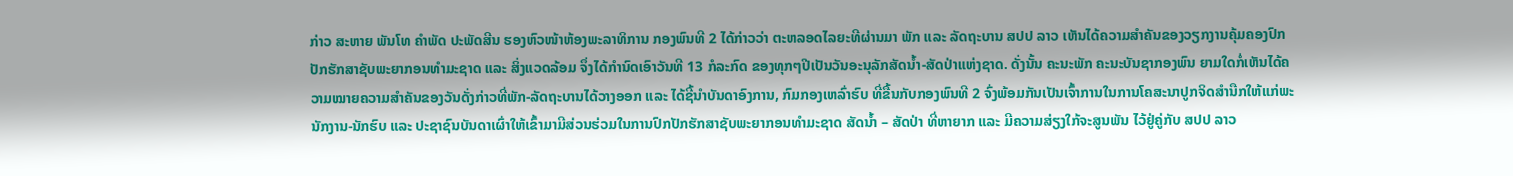ກ່າວ ສະຫາຍ ພັນໂທ ຄໍາພັດ ປະພັດສີນ ຮອງຫົວໜ້າຫ້ອງພະລາທິການ ກອງພົນທີ 2 ໄດ້ກ່າວວ່າ ຕະຫລອດໄລຍະທີຜ່ານມາ ພັກ ແລະ ລັດຖະບານ ສປປ ລາວ ເຫັນໄດ້ຄວາມສໍາຄັນຂອງວຽກງານຄຸ້ມຄອງປົກປັກຮັກສາຊັບພະຍາກອນທຳມະຊາດ ແລະ ສິ່ງແວດລ້ອມ ຈຶ່ງໄດ້ກຳນົດເອົາວັນທີ 13 ກໍລະກົດ ຂອງທຸກໆປີເປັນວັນອະນຸລັກສັດນໍ້າ-ສັດປ່າແຫ່ງຊາດ. ດັ່ງນັ້ນ ຄະນະພັກ ຄະນະບັນຊາກອງພົນ ຍາມໃດກໍ່ເຫັນໄດ້ຄວາມໝາຍຄວາມສຳຄັນຂອງວັນດັ່ງກ່າວທີ່ພັກ-ລັດຖະບານໄດ້ວາງອອກ ແລະ ໄດ້ຊີ້ນຳບັນດາອົງການ, ກົມກອງເຫລົ່າຮົບ ທີ່ຂື້ນກັບກອງພົນທີ 2 ຈົ່ງພ້ອມກັນເປັນເຈົ້າການໃນການໂຄສະນາປູກຈິດສຳນືກໃຫ້ແກ່ພະນັກງານ-ນັກຮົບ ແລະ ປະຊາຊົນບັນດາເຜົ່າໃຫ້ເຂົ້າມາມີສ່ວນຮ່ວມໃນການປົກປັກຮັກສາຊັບພະຍາກອນທຳມະຊາດ ສັດນ້ຳ – ສັດປ່າ ທີ່ຫາຍາກ ແລະ ມີຄວາມສ່ຽງໃກ້ຈະສູນພັນ ໄວ້ຢູ່ຄູ່ກັບ ສປປ ລາວ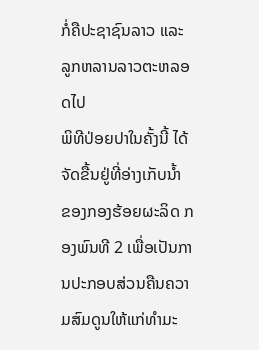ກໍ່ຄືປະຊາຊົນລາວ ແລະ ລູກຫລານລາວຕະຫລອດໄປ
ພິທີປ່ອຍປາໃນຄັ້ງນີ້ ໄດ້ຈັດຂື້ນຢູ່ທີ່ອ່າງເກັບນໍ້າ ຂອງກອງຮ້ອຍຜະລິດ ກອງພົນທີ 2 ເພື່ອເປັນການປະກອບສ່ວນຄືນຄວາມສົມດູນໃຫ້ແກ່ທຳມະ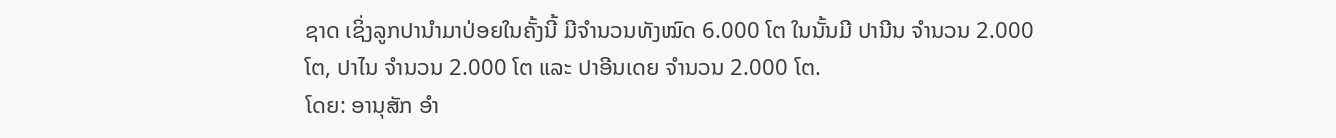ຊາດ ເຊິ່ງລູກປານຳມາປ່ອຍໃນຄັ້ງນີ້ ມີຈຳນວນທັງໝົດ 6.000 ໂຕ ໃນນັ້ນມີ ປານີນ ຈຳນວນ 2.000 ໂຕ, ປາໄນ ຈຳນວນ 2.000 ໂຕ ແລະ ປາອີນເດຍ ຈຳນວນ 2.000 ໂຕ.
ໂດຍ: ອານຸສັກ ອຳ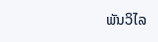ພັນວິໄລ